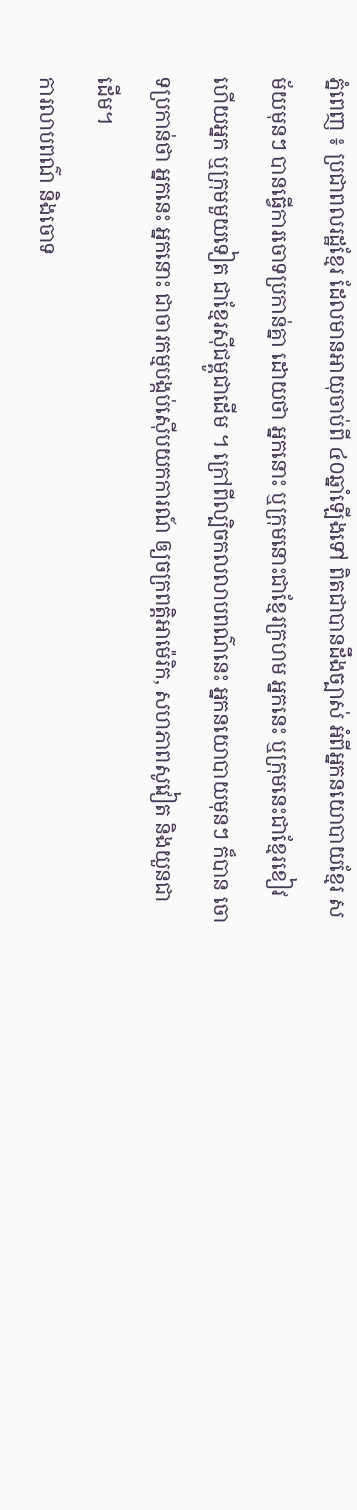ភ្នំពេញ ៖ ប្រជាពលរដ្ឋខ្មែរ ដែលមានអាយុចាប់ពី ៤០ឆ្នាំឡើងទៅ ពិតជាបានដឹងច្បាស់ អំពីអ្នកនយោបាយខ្មែរ សម័យមុនៗ បានធ្វើការចោទប្រកាន់គ្នា ដោយថា អ្នកនោះ ឬក្រុមនោះជាខ្មែរក្រហម អ្នកនេះ ឬក្រុមនេះជាខ្មែរខៀវ ហើយអ្នក ឬក្រុមមួយទៀត ជាខ្មែរស៊ីជម្ពូជាដើម ។ ក្រៅពីល្បិចកលលាបពណ៌នេះ អ្នកនយោបាយមុនៗ ក៏បាន ចោទប្រកាន់ថា អ្នកនេះ អ្នកនោះ ជាចារកម្មបង្កប់ស៊ើបយកការណ៍ ឲ្យចក្រពត្តិអាម៉េរិក, សហភាពសូវៀត និងយួនជា ដើម។
ការលាបពណ៌ និងចោទ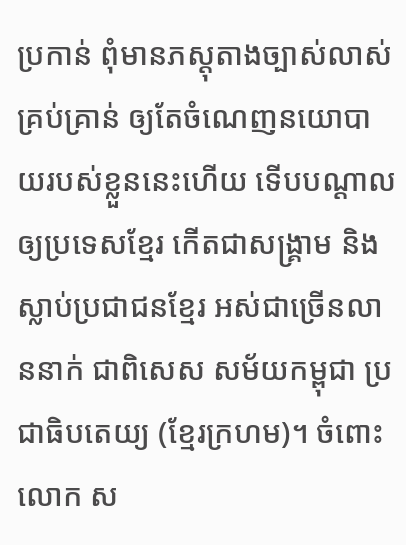ប្រកាន់ ពុំមានភស្តុតាងច្បាស់លាស់ គ្រប់គ្រាន់ ឲ្យតែចំណេញនយោបាយរបស់ខ្លួននេះហើយ ទើបបណ្ដាលឲ្យប្រទេសខ្មែរ កើតជាសង្គ្រាម និងស្លាប់ប្រជាជនខ្មែរ អស់ជាច្រើនលាននាក់ ជាពិសេស សម័យកម្ពុជា ប្រជាធិបតេយ្យ (ខ្មែរក្រហម)។ ចំពោះ លោក ស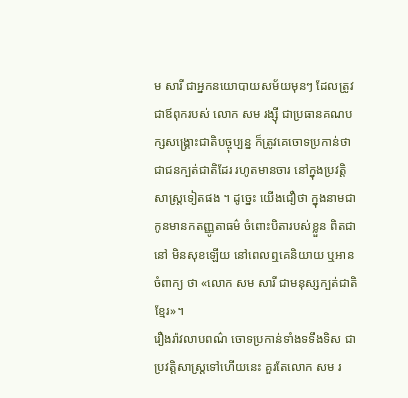ម សារី ជាអ្នកនយោបាយសម័យមុនៗ ដែលត្រូវជាឪពុករបស់ លោក សម រង្ស៊ី ជាប្រធានគណបក្សសង្គ្រោះជាតិបច្ចុប្បន្ន ក៏ត្រូវគេចោទប្រកាន់ថា ជាជនក្បត់ជាតិដែរ រហូតមានចារ នៅក្នុងប្រវត្តិសាស្ត្រទៀតផង ។ ដូច្នេះ យើងជឿថា ក្នុងនាមជាកូនមានកតញ្ញូតាធម៌ ចំពោះបិតារបស់ខ្លួន ពិតជានៅ មិនសុខឡើយ នៅពេលឮគេនិយាយ ឬអានចំពាក្យ ថា «លោក សម សារី ជាមនុស្សក្បត់ជាតិខ្មែរ»។
រឿងរ៉ាវលាបពណ៌ ចោទប្រកាន់ទាំងទទឹងទិស ជាប្រវត្តិសាស្ត្រទៅហើយនេះ គួរតែលោក សម រ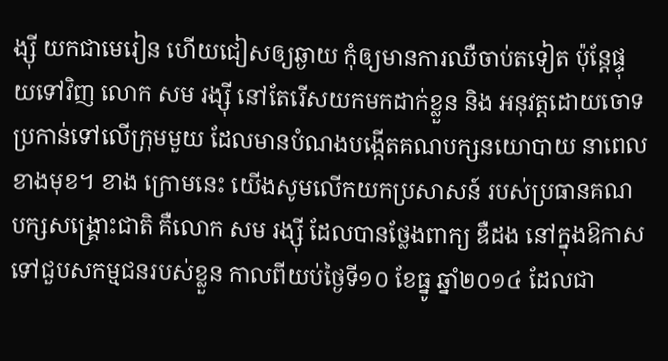ង្ស៊ី យកជាមេរៀន ហើយជៀសឲ្យឆ្ងាយ កុំឲ្យមានការឈឺចាប់តទៀត ប៉ុន្តែផ្ទុយទៅវិញ លោក សម រង្ស៊ី នៅតែរើសយកមកដាក់ខ្លួន និង អនុវត្តដោយចោទប្រកាន់ទៅលើក្រុមមួយ ដែលមានបំណងបង្កើតគណបក្សនយោបាយ នាពេលខាងមុខ។ ខាង ក្រោមនេះ យើងសូមលើកយកប្រសាសន៍ របស់ប្រធានគណបក្សសង្រ្គោះជាតិ គឺលោក សម រង្ស៊ី ដែលបានថ្លែងពាក្យ ឌឺដង នៅក្នុងឱកាស ទៅជួបសកម្មជនរបស់ខ្លួន កាលពីយប់ថ្ងៃទី១០ ខែធ្នូ ឆ្នាំ២០១៤ ដែលជា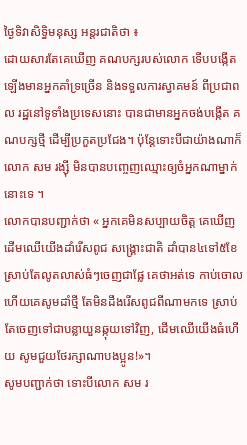ថ្ងៃទិវាសិទ្ធិមនុស្ស អន្តរជាតិថា ៖
ដោយសារតែគេឃើញ គណបក្សរបស់លោក ទើបបង្កើតឡើងមានអ្នកគាំទ្រច្រើន និងទទួលការស្វាគមន៍ ពីប្រជាពល រដ្ឋនៅទូទាំងប្រទេសនោះ បានជាមានអ្នកចង់បង្កើត គណបក្សថ្មី ដើម្បីប្រកួតប្រជែង។ ប៉ុន្តែទោះបីជាយ៉ាងណាក៏ លោក សម រង្ស៊ី មិនបានបញ្ចេញឈ្មោះឲ្យចំអ្នកណាម្នាក់នោះទេ ។
លោកបានបញ្ជាក់ថា « អ្នកគេមិនសប្បាយចិត្ត គេឃើញដើមឈើយើងដាំរើសពូជ សង្រ្គោះជាតិ ដាំបាន៤ទៅ៥ខែ ស្រាប់តែលូតលាស់ធំៗចេញជាផ្លែ គេថាអត់ទេ កាប់ចោល ហើយគេសូមដាំថ្មី តែមិនដឹងរើសពូជពីណាមកទេ ស្រាប់ តែចេញទៅជាបន្លាយួនឆ្កុយទៅវិញ, ដើមឈើយើងធំហើយ សូមជួយថែរក្សាណាបងប្អូន!»។
សូមបញ្ជាក់ថា ទោះបីលោក សម រ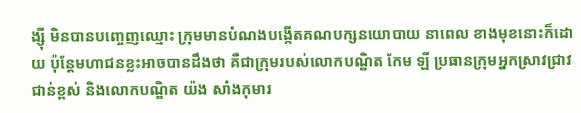ង្ស៊ី មិនបានបញ្ចេញឈ្មោះ ក្រុមមានបំណងបង្កើតគណបក្សនយោបាយ នាពេល ខាងមុខនោះក៏ដោយ ប៉ុន្តែមហាជនខ្លះអាចបានដឹងថា គឺជាក្រុមរបស់លោកបណ្ឌិត កែម ឡី ប្រធានក្រុមអ្នកស្រាវជ្រាវ ជាន់ខ្ពស់ និងលោកបណ្ឌិត យ៉ង សាំងកុមារ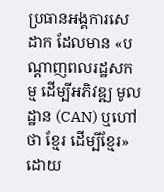ប្រធានអង្គការសេដាក ដែលមាន «បណ្តាញពលរដ្ឋសកម្ម ដើម្បីអភិវឌ្ឍ មូលដ្ឋាន (CAN) ឬហៅថា ខ្មែរ ដើម្បីខ្មែរ» ដោយ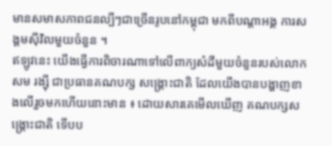មានសមាសភាពជនល្បីៗជាច្រើនរូបនៅកម្ពុជា មកពីបណ្តាអង្គ ការសង្គមស៊ីវិលមួយចំនួន ។
ឥឡូវនេះ យើងធ្វើការពិចារណាទៅលើពាក្យសំដីមួយចំនួនរបស់លោក សម រង្ស៊ី ជាប្រធានគណបក្ស សង្គ្រោះជាតិ ដែលយើងបានបង្ហាញខាងលើរួចមកហើយនោះមាន ៖ ដោយសារគេមើលឃើញ គណបក្សសង្គ្រោះជាតិ ទើបប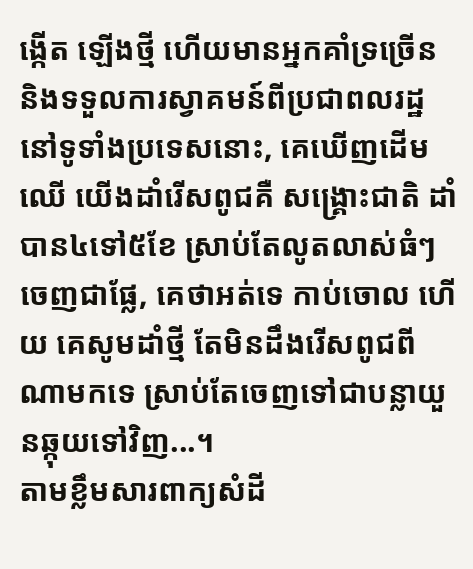ង្កើត ឡើងថ្មី ហើយមានអ្នកគាំទ្រច្រើន និងទទួលការស្វាគមន៍ពីប្រជាពលរដ្ឋ នៅទូទាំងប្រទេសនោះ, គេឃើញដើមឈើ យើងដាំរើសពូជគឺ សង្រ្គោះជាតិ ដាំបាន៤ទៅ៥ខែ ស្រាប់តែលូតលាស់ធំៗចេញជាផ្លែ, គេថាអត់ទេ កាប់ចោល ហើយ គេសូមដាំថ្មី តែមិនដឹងរើសពូជពីណាមកទេ ស្រាប់តែចេញទៅជាបន្លាយួនឆ្កុយទៅវិញ...។
តាមខ្លឹមសារពាក្យសំដី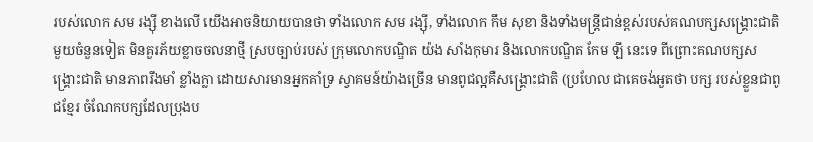របស់លោក សម រង្ស៊ី ខាងលើ យើងអាចនិយាយបានថា ទាំងលោក សម រង្ស៊ី, ទាំងលោក កឹម សុខា និងទាំងមន្ត្រីជាន់ខ្ពស់របស់គណបក្សសង្គ្រោះជាតិមួយចំនួនទៀត មិនគួរភ័យខ្លាចចលនាថ្មី ស្របច្បាប់របស់ ក្រុមលោកបណ្ឌិត យ៉ង សាំងកុមារ និងលោកបណ្ឌិត កែម ឡី នេះទេ ពីព្រោះគណបក្សសង្គ្រោះជាតិ មានភាពរឹងមាំ ខ្លាំងក្លា ដោយសារមានអ្នកគាំទ្រ ស្វាគមន៍យ៉ាងច្រើន មានពូជល្អគឺសង្គ្រោះជាតិ (ប្រហែល ជាគេចង់អួតថា បក្ស របស់ខ្លួនជាពូជខ្មែរ ចំណែកបក្សដែលប្រុងប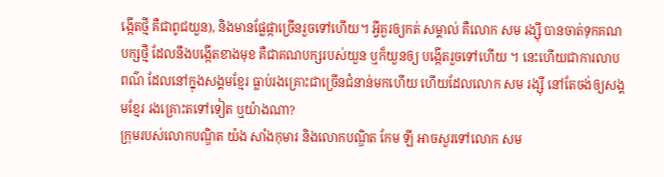ង្កើតថ្មី គឺជាពូជយួន), និងមានផ្លែផ្កាច្រើនរួចទៅហើយ។ អ្វីគួរឲ្យកត់ សម្គាល់ គឺលោក សម រង្ស៊ី បានចាត់ទុកគណបក្សថ្មី ដែលនឹងបង្កើតខាងមុខ គឺជាគណបក្សរបស់យួន ឬក៏យួនឲ្យ បង្កើតរួចទៅហើយ ។ នេះហើយជាការលាបពណ៌ ដែលនៅក្នុងសង្គមខ្មែរ ធ្លាប់រងគ្រោះជាច្រើនជំនាន់មកហើយ ហើយដែលលោក សម រង្ស៊ី នៅតែចង់ឲ្យសង្គមខ្មែរ រងគ្រោះតទៅទៀត ឬយ៉ាងណា?
ក្រុមរបស់លោកបណ្ឌិត យ៉ង សាំងកុមារ និងលោកបណ្ឌិត កែម ឡី អាចសួរទៅលោក សម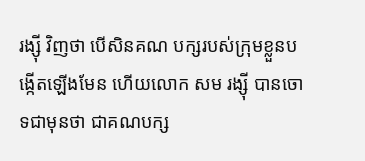រង្ស៊ី វិញថា បើសិនគណ បក្សរបស់ក្រុមខ្លួនបង្កើតឡើងមែន ហើយលោក សម រង្ស៊ី បានចោទជាមុនថា ជាគណបក្ស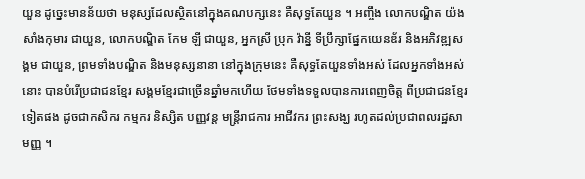យួន ដូច្នេះមានន័យថា មនុស្សដែលស្ថិតនៅក្នុងគណបក្សនេះ គឺសុទ្ធតែយួន ។ អញ្ចឹង លោកបណ្ឌិត យ៉ង សាំងកុមារ ជាយួន, លោកបណ្ឌិត កែម ឡី ជាយួន, អ្នកស្រី ប្រុក វ៉ាន្នី ទីប្រឹក្សាផ្នែកយេនឌ័រ និងអភិវឌ្ឍសង្គម ជាយួន, ព្រមទាំងបណ្ឌិត និងមនុស្សនានា នៅក្នុងក្រុមនេះ គឺសុទ្ធតែយួនទាំងអស់ ដែលអ្នកទាំងអស់នោះ បានបំរើប្រជាជនខ្មែរ សង្គមខ្មែរជាច្រើនឆ្នាំមកហើយ ថែមទាំងទទួលបានការពេញចិត្ត ពីប្រជាជនខ្មែរទៀតផង ដូចជាកសិករ កម្មករ និស្សិត បញ្ញវន្ត មន្ត្រីរាជការ អាជីវករ ព្រះសង្ឃ រហូតដល់ប្រជាពលរដ្ឋសាមញ្ញ ។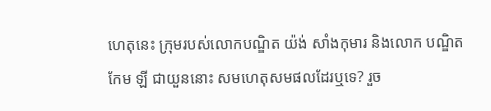ហេតុនេះ ក្រុមរបស់លោកបណ្ឌិត យ៉ង់ សាំងកុមារ និងលោក បណ្ឌិត កែម ឡី ជាយួននោះ សមហេតុសមផលដែរឬទេ? រួច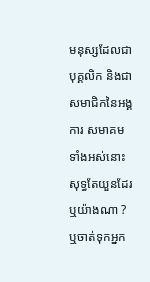មនុស្សដែលជាបុគ្គលិក និងជាសមាជិកនៃអង្គការ សមាគម ទាំងអស់នោះ សុទ្ធតែយួនដែរឬយ៉ាងណា ? ឬចាត់ទុកអ្នក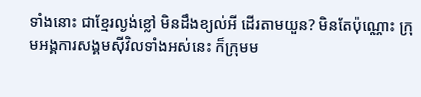ទាំងនោះ ជាខ្មែរល្ងង់ខ្លៅ មិនដឹងខ្យល់អី ដើរតាមយួន? មិនតែប៉ុណ្ណោះ ក្រុមអង្គការសង្គមស៊ីវិលទាំងអស់នេះ ក៏ក្រុមម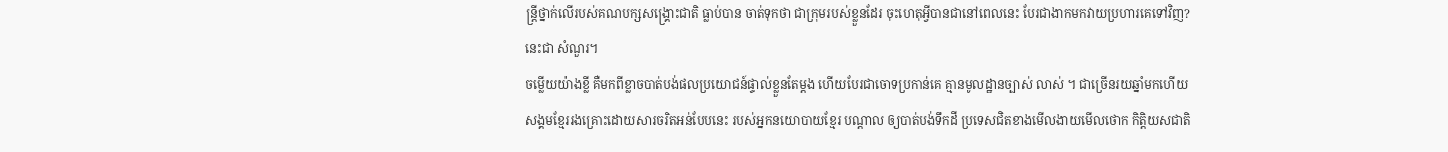ន្រ្តីថ្នាក់លើរបស់គណបក្សសង្គ្រោះជាតិ ធ្លាប់បាន ចាត់ទុកថា ជាក្រុមរបស់ខ្លួនដែរ ចុះហេតុអ្វីបានជានៅពេលនេះ បែរជាងាកមកវាយប្រហារគេទៅវិញ? នេះជា សំណួរ។
ចម្លើយយ៉ាងខ្លី គឺមកពីខ្លាចបាត់បង់ផលប្រយោជន៍ផ្ទាល់ខ្លួនតែម្តង ហើយបែរជាចោទប្រកាន់គេ គ្មានមូលដ្ឋានច្បាស់ លាស់ ។ ជាច្រើនរយឆ្នាំមកហើយ សង្គមខ្មែររងគ្រោះដោយសារចរិតអន់បែបនេះ របស់អ្នកនយោបាយខ្មែរ បណ្ដាល ឲ្យបាត់បង់ទឹកដី ប្រទេសជិតខាងមើលងាយមើលថោក កិត្តិយសជាតិ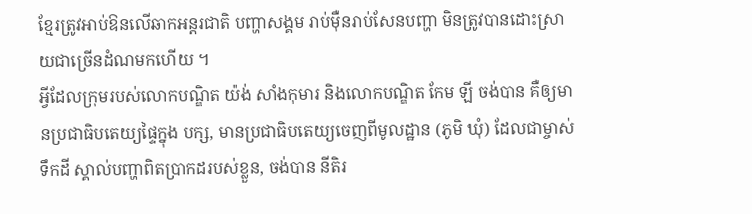ខ្មែរត្រូវអាប់ឱនលើឆាកអន្តរជាតិ បញ្ហាសង្គម រាប់ម៉ឺនរាប់សែនបញ្ហា មិនត្រូវបានដោះស្រាយជាច្រើនដំណមកហើយ ។
អ្វីដែលក្រុមរបស់លោកបណ្ឌិត យ៉ង់ សាំងកុមារ និងលោកបណ្ឌិត កែម ឡី ចង់បាន គឺឲ្យមានប្រជាធិបតេយ្យផ្ទៃក្នុង បក្ស, មានប្រជាធិបតេយ្យចេញពីមូលដ្ឋាន (ភូមិ ឃុំ) ដែលជាម្ចាស់ទឹកដី ស្គាល់បញ្ហាពិតប្រាកដរបស់ខ្លួន, ចង់បាន នីតិរ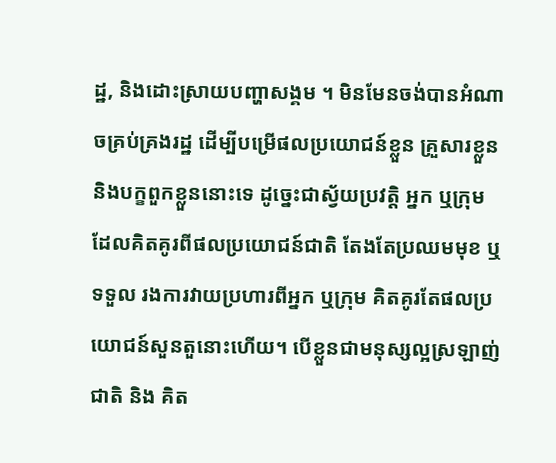ដ្ឋ, និងដោះស្រាយបញ្ហាសង្គម ។ មិនមែនចង់បានអំណាចគ្រប់គ្រងរដ្ឋ ដើម្បីបម្រើផលប្រយោជន៍ខ្លួន គ្រួសារខ្លួន និងបក្ខពួកខ្លួននោះទេ ដូច្នេះជាស្វ័យប្រវត្តិ អ្នក ឬក្រុមដែលគិតគូរពីផលប្រយោជន៍ជាតិ តែងតែប្រឈមមុខ ឬទទួល រងការវាយប្រហារពីអ្នក ឬក្រុម គិតគូរតែផលប្រយោជន៍សួនតួនោះហើយ។ បើខ្លួនជាមនុស្សល្អស្រឡាញ់ជាតិ និង គិត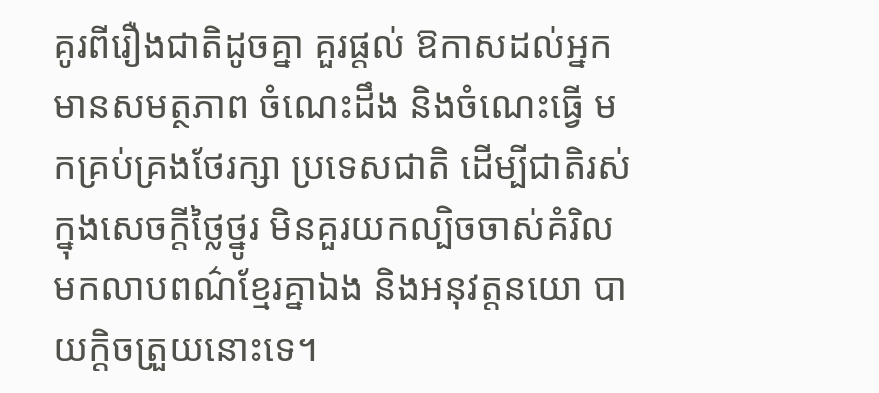គូរពីរឿងជាតិដូចគ្នា គួរផ្តល់ ឱកាសដល់អ្នកមានសមត្ថភាព ចំណេះដឹង និងចំណេះធ្វើ មកគ្រប់គ្រងថែរក្សា ប្រទេសជាតិ ដើម្បីជាតិរស់ក្នុងសេចក្តីថ្លៃថ្នូរ មិនគួរយកល្បិចចាស់គំរិល មកលាបពណ៌ខ្មែរគ្នាឯង និងអនុវត្តនយោ បាយក្ដិចត្រួយនោះទេ។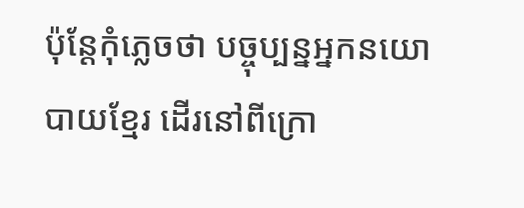ប៉ុន្តែកុំភ្លេចថា បច្ចុប្បន្នអ្នកនយោបាយខ្មែរ ដើរនៅពីក្រោ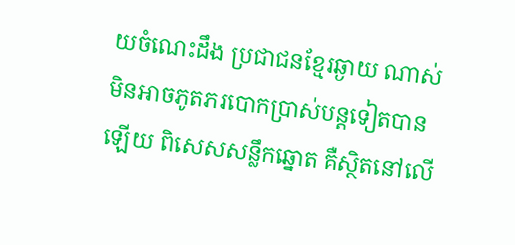យចំណេះដឹង ប្រជាជនខ្មែរឆ្ងាយ ណាស់ មិនអាចភូតភរបោកប្រាស់បន្តទៀតបានឡើយ ពិសេសសន្លឹកឆ្នោត គឺស្ថិតនៅលើ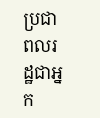ប្រជាពលរដ្ឋជាអ្នក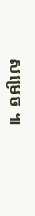សម្រេច ៕